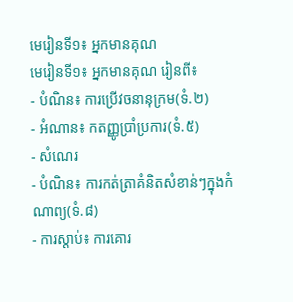មេរៀនទី១៖ អ្នកមានគុណ
មេរៀនទី១៖ អ្នកមានគុណ រៀនពី៖
- បំណិន៖ ការប្រើវចនានុក្រម(ទំ.២)
- អំណាន៖ កតញ្ញូប្រាំប្រការ(ទំ.៥)
- សំណេរ
- បំណិន៖ ការកត់ត្រាគំនិតសំខាន់ៗក្នុងកំណាព្យ(ទំ.៨)
- ការស្តាប់៖ ការគោរ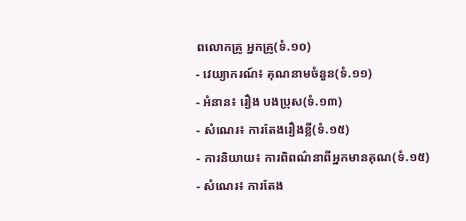ពលោកគ្រូ អ្នកគ្រូ(ទំ.១០)
- វេយ្យាករណ៍៖ គុណនាមចំនួន(ទំ.១១)
- អំនាន៖ រឿង បងប្រុស(ទំ.១៣)
- សំណេរ៖ ការតែងរឿងខ្លី(ទំ.១៥)
- ការនិយាយ៖ ការពិពណ៌នាពីអ្នកមានគុណ(ទំ.១៥)
- សំណេរ៖ ការតែង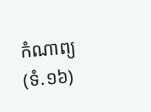កំណាព្យ(ទំ.១៦)